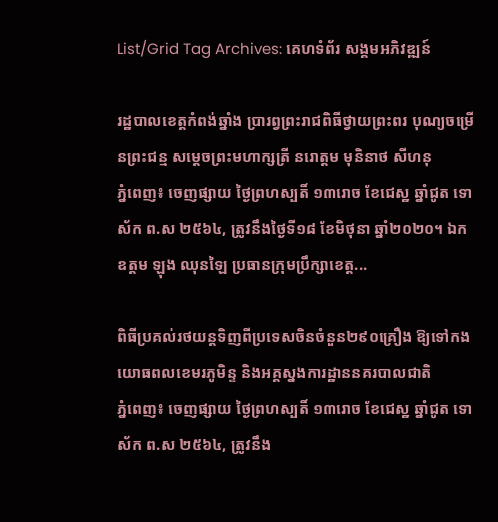List/Grid Tag Archives: គេហទំព័រ សង្គមអភិវឌ្ឍន៍

រដ្ឋបាលខេត្តកំពង់ឆ្នាំង ប្រារព្វព្រះរាជពិធីថ្វាយព្រះពរ បុណ្យចម្រើនព្រះជន្ម សម្តេចព្រះមហាក្សត្រី នរោត្តម មុនិនាថ សីហនុ
ភ្នំពេញ៖ ចេញផ្សាយ ថ្ងៃព្រហស្បតិ៍ ១៣រោច ខែជេស្ឋ ឆ្នាំជូត ទោស័ក ព.ស ២៥៦៤, ត្រូវនឹងថ្ងៃទី១៨ ខែមិថុនា ឆ្នាំ២០២០។ ឯកឧត្តម ឡុង ឈុនឡៃ ប្រធានក្រុមប្រឹក្សាខេត្ត...

ពិធីប្រគល់រថយន្តទិញពីប្រទេសចិនចំនួន២៩០គ្រឿង ឱ្យទៅកងយោធពលខេមរភូមិន្ទ និងអគ្គស្នងការដ្ឋាននគរបាលជាតិ
ភ្នំពេញ៖ ចេញផ្សាយ ថ្ងៃព្រហស្បតិ៍ ១៣រោច ខែជេស្ឋ ឆ្នាំជូត ទោស័ក ព.ស ២៥៦៤, ត្រូវនឹង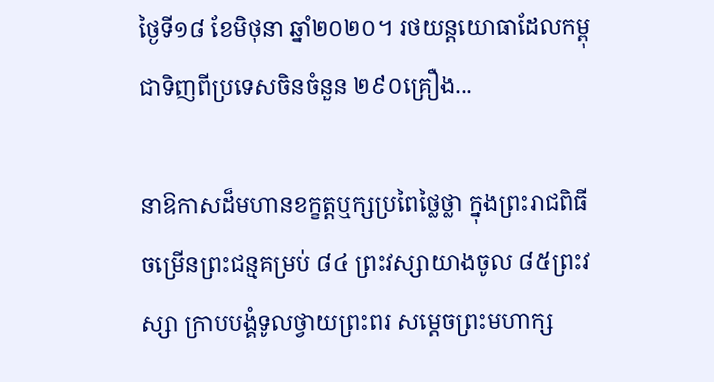ថ្ងៃទី១៨ ខែមិថុនា ឆ្នាំ២០២០។ រថយន្តយោធាដែលកម្ពុជាទិញពីប្រទេសចិនចំនួន ២៩០គ្រឿង...

នាឱកាសដ៏មហានខក្ខត្តឬក្សប្រពៃថ្លៃថ្លា ក្នុងព្រះរាជពិធីចម្រើនព្រះជន្មគម្រប់ ៨៤ ព្រះវស្សាយាងចូល ៨៥ព្រះវស្សា ក្រាបបង្គំទូលថ្វាយព្រះពរ សម្តេចព្រះមហាក្ស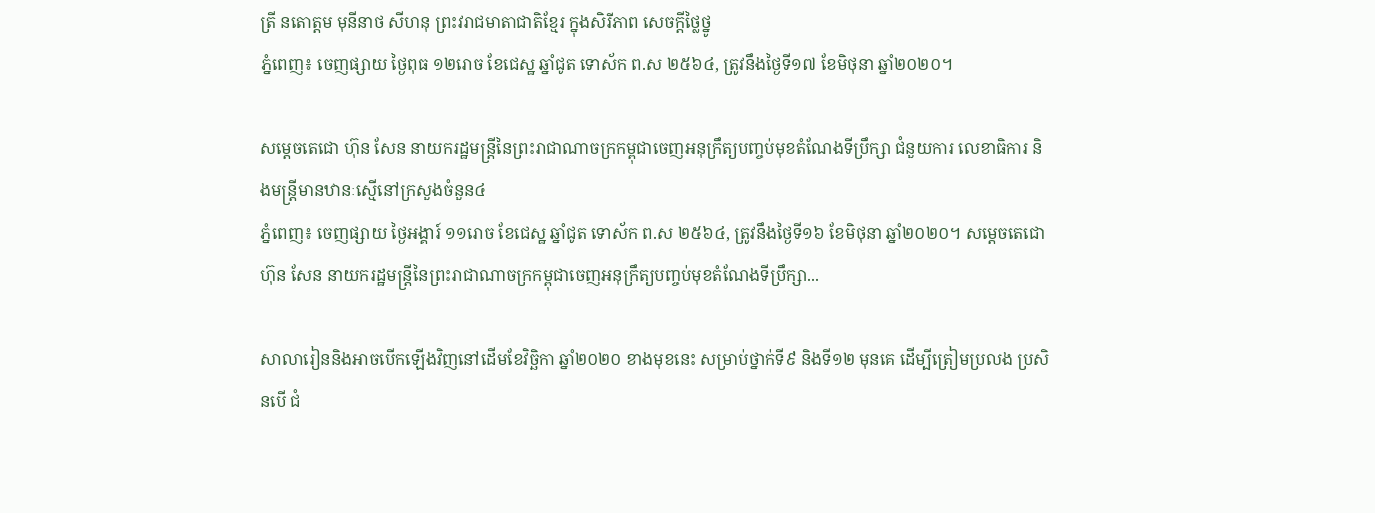ត្រី នតោត្តម មុនីនាថ សីហនុ ព្រះវរាជមាតាជាតិខ្មែរ ក្នុងសិរីភាព សេចក្តីថ្លៃថ្នូ
ភ្នំពេញ៖ ចេញផ្សាយ ថ្ងៃពុធ ១២រោច ខែជេស្ឋ ឆ្នាំជូត ទោស័ក ព.ស ២៥៦៤, ត្រូវនឹងថ្ងៃទី១៧ ខែមិថុនា ឆ្នាំ២០២០។

សម្ដេចតេជោ ហ៊ុន សែន នាយករដ្ឋមន្ត្រីនៃព្រះរាជាណាចក្រកម្ពុជាចេញអនុក្រឹត្យបញ្ចប់មុខតំណែងទីប្រឹក្សា ជំនួយការ លេខាធិការ និងមន្ត្រីមានឋានៈស្មើនៅក្រសួងចំនួន៤
ភ្នំពេញ៖ ចេញផ្សាយ ថ្ងៃអង្គារ៍ ១១រោច ខែជេស្ឋ ឆ្នាំជូត ទោស័ក ព.ស ២៥៦៤, ត្រូវនឹងថ្ងៃទី១៦ ខែមិថុនា ឆ្នាំ២០២០។ សម្ដេចតេជោ ហ៊ុន សែន នាយករដ្ឋមន្ត្រីនៃព្រះរាជាណាចក្រកម្ពុជាចេញអនុក្រឹត្យបញ្ចប់មុខតំណែងទីប្រឹក្សា...

សាលារៀននិងអាចបើកឡើងវិញនៅដើមខែវិច្ឆិកា ឆ្នាំ២០២០ ខាងមុខនេះ សម្រាប់ថ្នាក់ទី៩ និងទី១២ មុនគេ ដើម្បីត្រៀមប្រលង ប្រសិនបើ ជំ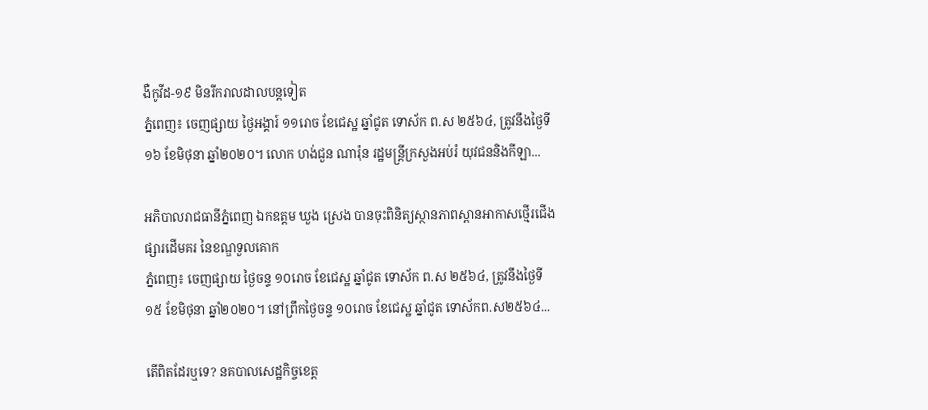ងឺកូវីដ-១៩ មិនរីករាលដាលបន្តទៀត
ភ្នំពេញ៖ ចេញផ្សាយ ថ្ងៃអង្គារ៍ ១១រោច ខែជេស្ឋ ឆ្នាំជូត ទោស័ក ព.ស ២៥៦៤, ត្រូវនឹងថ្ងៃទី១៦ ខែមិថុនា ឆ្នាំ២០២០។ លោក ហង់ជួន ណារ៉ុន រដ្ឋមន្ត្រីក្រសួងអប់រំ យុវជននិងកីឡា...

អភិបាលរាជធានីភ្នំពេញ ឯកឧត្ដម ឃួង ស្រេង បានចុះពិនិត្យស្ថានភាពស្ពានអាកាសថ្មើរជើងផ្សារដើមគរ នៃខណ្ឌទួលគោក
ភ្នំពេញ៖ ចេញផ្សាយ ថ្ងៃចន្ទ ១០រោច ខែជេស្ឋ ឆ្នាំជូត ទោស័ក ព.ស ២៥៦៤, ត្រូវនឹងថ្ងៃទី១៥ ខែមិថុនា ឆ្នាំ២០២០។ នៅព្រឹកថ្ងៃចន្ទ ១០រោច ខែជេស្ឋ ឆ្នាំជូត ទោស័កព.ស២៥៦៤...

តើពិតដែរឬទេ? នគបាលសេដ្ឋកិច្ចខេត្ត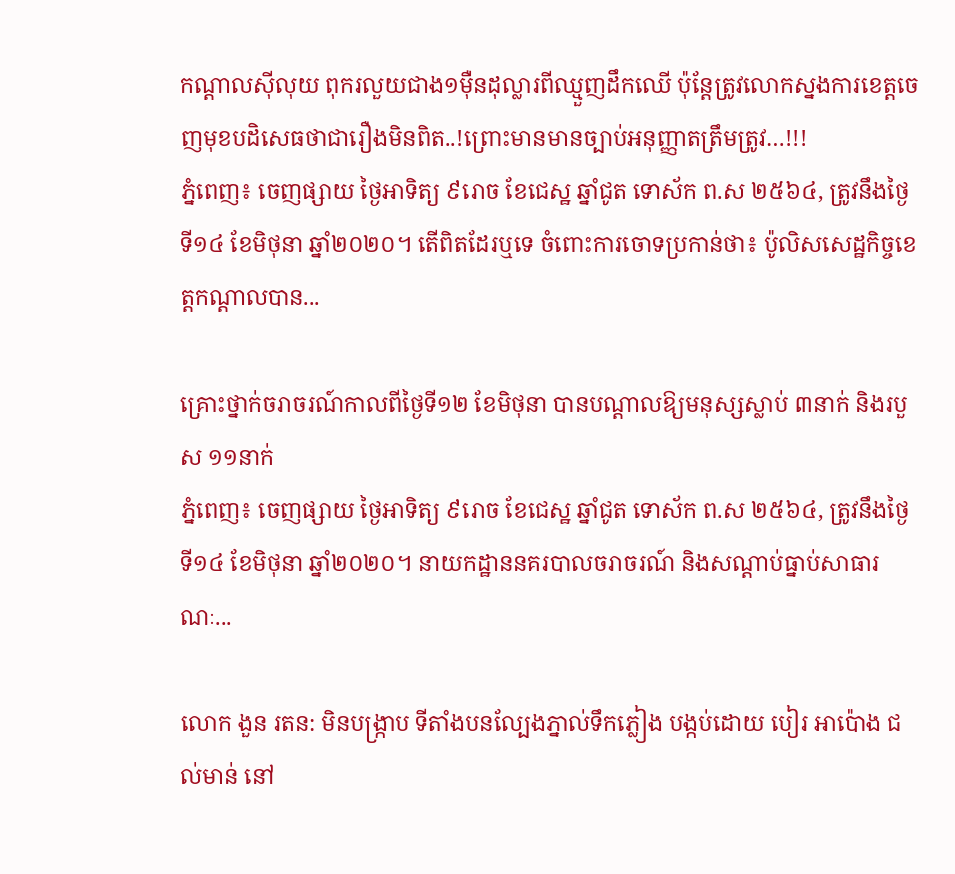កណ្តាលស៊ីលុយ ពុករលួយជាង១មុឺនដុល្លារពីឈ្មួញដឹកឈើ ប៉ុន្តែត្រូវលោកស្នងការខេត្តចេញមុខបដិសេធថាជារឿងមិនពិត..!ព្រោះមានមានច្បាប់អនុញ្ញាតត្រឹមត្រូវ…!!!
ភ្នំពេញ៖ ចេញផ្សាយ ថ្ងៃអាទិត្យ ៩រោច ខែជេស្ឋ ឆ្នាំជូត ទោស័ក ព.ស ២៥៦៤, ត្រូវនឹងថ្ងៃទី១៤ ខែមិថុនា ឆ្នាំ២០២០។ តើពិតដែរឬទេ ចំពោះការចោទប្រកាន់ថា៖ ប៉ូលិសសេដ្ឋកិច្ចខេត្តកណ្តាលបាន...

គ្រោះថ្នាក់ចរាចរណ៍កាលពីថ្ងៃទី១២ ខែមិថុនា បានបណ្តាលឱ្យមនុស្សស្លាប់ ៣នាក់ និងរបួស ១១នាក់
ភ្នំពេញ៖ ចេញផ្សាយ ថ្ងៃអាទិត្យ ៩រោច ខែជេស្ឋ ឆ្នាំជូត ទោស័ក ព.ស ២៥៦៤, ត្រូវនឹងថ្ងៃទី១៤ ខែមិថុនា ឆ្នាំ២០២០។ នាយកដ្ឋាននគរបាលចរាចរណ៍ និងសណ្តាប់ធ្នាប់សាធារណៈ...

លោក ងួន រតន: មិនបង្ក្រាប ទីតាំងបនល្បែងភ្នាល់ទឹកភ្លៀង បង្កប់ដោយ បៀរ អាប៉ោង ជល់មាន់ នៅ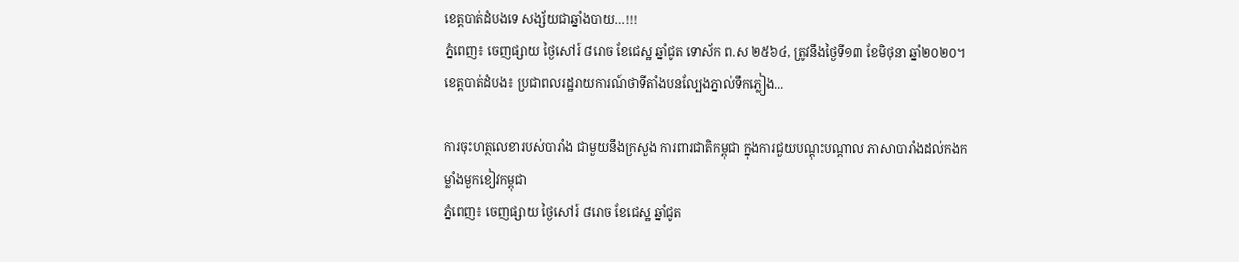ខេត្តបាត់ដំបងទេ សង្ស័យជាឆ្នាំងបាយ…!!!
ភ្នំពេញ៖ ចេញផ្សាយ ថ្ងៃសៅរ៍ ៨រោច ខែជេស្ឋ ឆ្នាំជូត ទោស័ក ព.ស ២៥៦៤, ត្រូវនឹងថ្ងៃទី១៣ ខែមិថុនា ឆ្នាំ២០២០។ ខេត្តបាត់ដំបង៖ ប្រជាពលរដ្ឋរាយការណ៍ថាទីតាំងបនល្បែងភ្នាល់ទឹកភ្លៀង...

ការចុះហត្ថលេខារបស់បារាំង ជាមួយនឹងក្រសួង ការពារជាតិកម្ពុជា ក្នុងការជួយបណ្តុះបណ្តាល ភាសាបារាំងដល់កងកម្លាំងមួកខៀវកម្ពុជា
ភ្នំពេញ៖ ចេញផ្សាយ ថ្ងៃសៅរ៍ ៨រោច ខែជេស្ឋ ឆ្នាំជូត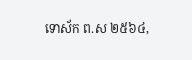ទោស័ក ព.ស ២៥៦៤,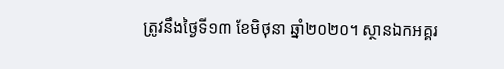ត្រូវនឹងថ្ងៃទី១៣ ខែមិថុនា ឆ្នាំ២០២០។ ស្ថានឯកអគ្គរ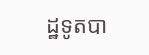ដ្ឋទូតបា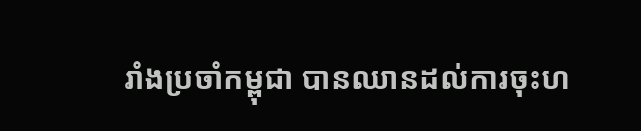រាំងប្រចាំកម្ពុជា បានឈានដល់ការចុះហ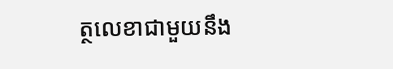ត្ថលេខាជាមួយនឹង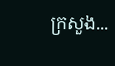ក្រសួង...